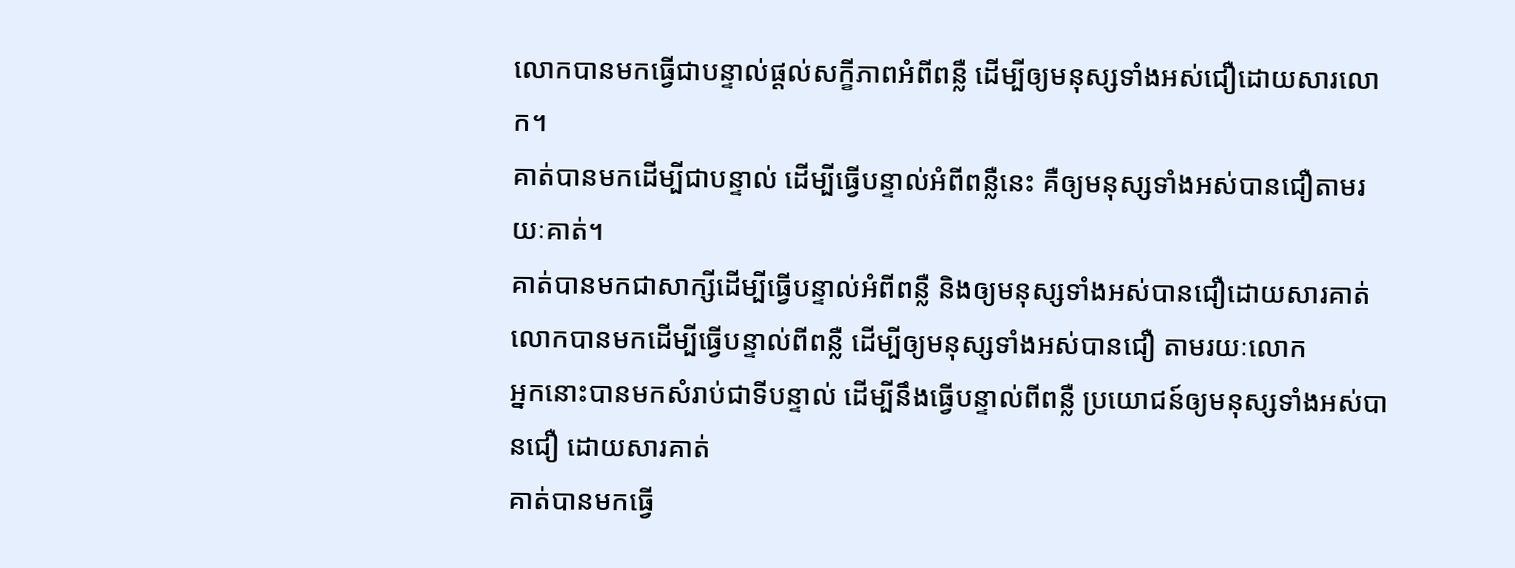លោកបានមកធ្វើជាបន្ទាល់ផ្ដល់សក្ខីភាពអំពីពន្លឺ ដើម្បីឲ្យមនុស្សទាំងអស់ជឿដោយសារលោក។
គាត់បានមកដើម្បីជាបន្ទាល់ ដើម្បីធ្វើបន្ទាល់អំពីពន្លឺនេះ គឺឲ្យមនុស្សទាំងអស់បានជឿតាមរយៈគាត់។
គាត់បានមកជាសាក្សីដើម្បីធ្វើបន្ទាល់អំពីពន្លឺ និងឲ្យមនុស្សទាំងអស់បានជឿដោយសារគាត់
លោកបានមកដើម្បីធ្វើបន្ទាល់ពីពន្លឺ ដើម្បីឲ្យមនុស្សទាំងអស់បានជឿ តាមរយៈលោក
អ្នកនោះបានមកសំរាប់ជាទីបន្ទាល់ ដើម្បីនឹងធ្វើបន្ទាល់ពីពន្លឺ ប្រយោជន៍ឲ្យមនុស្សទាំងអស់បានជឿ ដោយសារគាត់
គាត់បានមកធ្វើ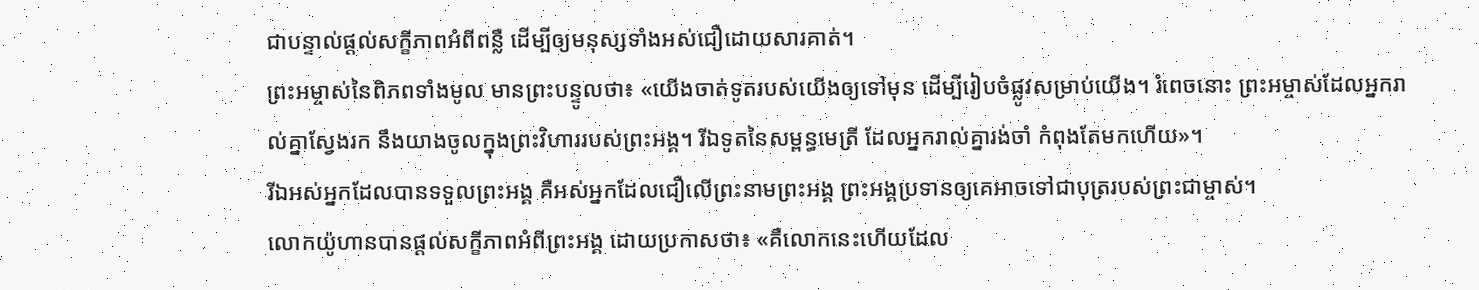ជាបន្ទាល់ផ្ដល់សក្ខីភាពអំពីពន្លឺ ដើម្បីឲ្យមនុស្សទាំងអស់ជឿដោយសារគាត់។
ព្រះអម្ចាស់នៃពិភពទាំងមូល មានព្រះបន្ទូលថា៖ «យើងចាត់ទូតរបស់យើងឲ្យទៅមុន ដើម្បីរៀបចំផ្លូវសម្រាប់យើង។ រំពេចនោះ ព្រះអម្ចាស់ដែលអ្នករាល់គ្នាស្វែងរក នឹងយាងចូលក្នុងព្រះវិហាររបស់ព្រះអង្គ។ រីឯទូតនៃសម្ពន្ធមេត្រី ដែលអ្នករាល់គ្នារង់ចាំ កំពុងតែមកហើយ»។
រីឯអស់អ្នកដែលបានទទួលព្រះអង្គ គឺអស់អ្នកដែលជឿលើព្រះនាមព្រះអង្គ ព្រះអង្គប្រទានឲ្យគេអាចទៅជាបុត្ររបស់ព្រះជាម្ចាស់។
លោកយ៉ូហានបានផ្ដល់សក្ខីភាពអំពីព្រះអង្គ ដោយប្រកាសថា៖ «គឺលោកនេះហើយដែល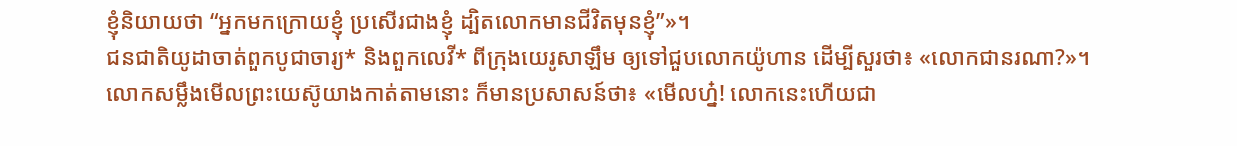ខ្ញុំនិយាយថា “អ្នកមកក្រោយខ្ញុំ ប្រសើរជាងខ្ញុំ ដ្បិតលោកមានជីវិតមុនខ្ញុំ”»។
ជនជាតិយូដាចាត់ពួកបូជាចារ្យ* និងពួកលេវី* ពីក្រុងយេរូសាឡឹម ឲ្យទៅជួបលោកយ៉ូហាន ដើម្បីសួរថា៖ «លោកជានរណា?»។
លោកសម្លឹងមើលព្រះយេស៊ូយាងកាត់តាមនោះ ក៏មានប្រសាសន៍ថា៖ «មើលហ្ន៎! លោកនេះហើយជា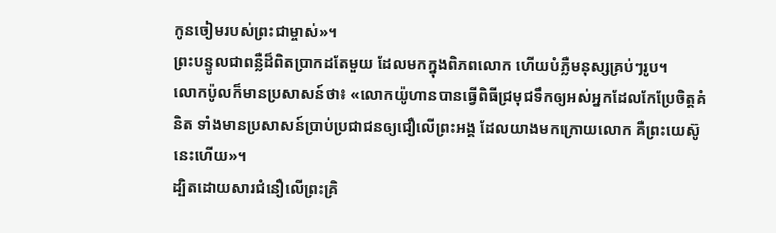កូនចៀមរបស់ព្រះជាម្ចាស់»។
ព្រះបន្ទូលជាពន្លឺដ៏ពិតប្រាកដតែមួយ ដែលមកក្នុងពិភពលោក ហើយបំភ្លឺមនុស្សគ្រប់ៗរូប។
លោកប៉ូលក៏មានប្រសាសន៍ថា៖ «លោកយ៉ូហានបានធ្វើពិធីជ្រមុជទឹកឲ្យអស់អ្នកដែលកែប្រែចិត្តគំនិត ទាំងមានប្រសាសន៍ប្រាប់ប្រជាជនឲ្យជឿលើព្រះអង្គ ដែលយាងមកក្រោយលោក គឺព្រះយេស៊ូនេះហើយ»។
ដ្បិតដោយសារជំនឿលើព្រះគ្រិ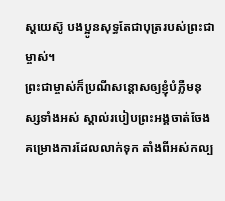ស្តយេស៊ូ បងប្អូនសុទ្ធតែជាបុត្ររបស់ព្រះជាម្ចាស់។
ព្រះជាម្ចាស់ក៏ប្រណីសន្ដោសឲ្យខ្ញុំបំភ្លឺមនុស្សទាំងអស់ ស្គាល់របៀបព្រះអង្គចាត់ចែងគម្រោងការដែលលាក់ទុក តាំងពីអស់កល្ប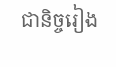ជានិច្ចរៀង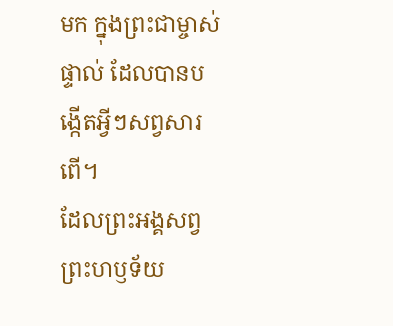មក ក្នុងព្រះជាម្ចាស់ផ្ទាល់ ដែលបានបង្កើតអ្វីៗសព្វសារពើ។
ដែលព្រះអង្គសព្វព្រះហឫទ័យ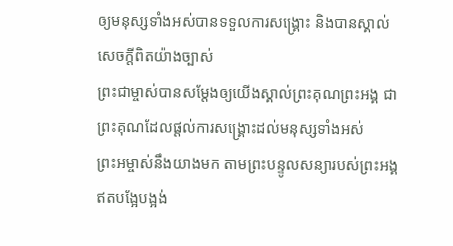ឲ្យមនុស្សទាំងអស់បានទទួលការសង្គ្រោះ និងបានស្គាល់សេចក្ដីពិតយ៉ាងច្បាស់
ព្រះជាម្ចាស់បានសម្តែងឲ្យយើងស្គាល់ព្រះគុណព្រះអង្គ ជាព្រះគុណដែលផ្ដល់ការសង្គ្រោះដល់មនុស្សទាំងអស់
ព្រះអម្ចាស់នឹងយាងមក តាមព្រះបន្ទូលសន្យារបស់ព្រះអង្គ ឥតបង្អែបង្អង់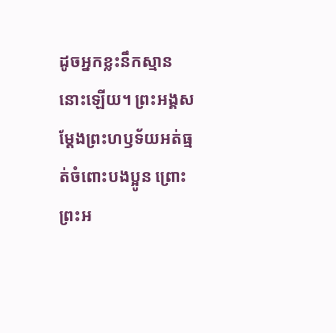ដូចអ្នកខ្លះនឹកស្មាននោះឡើយ។ ព្រះអង្គសម្តែងព្រះហឫទ័យអត់ធ្មត់ចំពោះបងប្អូន ព្រោះព្រះអ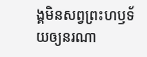ង្គមិនសព្វព្រះហឫទ័យឲ្យនរណា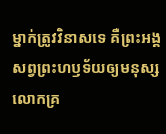ម្នាក់ត្រូវវិនាសទេ គឺព្រះអង្គសព្វព្រះហឫទ័យឲ្យមនុស្សលោកគ្រ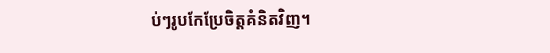ប់ៗរូបកែប្រែចិត្តគំនិតវិញ។